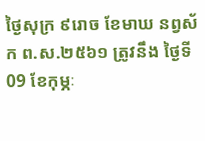ថ្ងៃសុក្រ ៩រោច ខែមាឃ នព្វស័ក ព.ស.២៥៦១ ត្រូវនឹង ថ្ងៃទី09 ខែកុម្ភៈ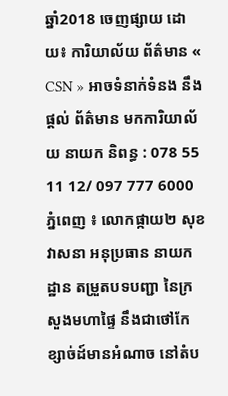ឆ្នាំ2018 ចេញផ្សាយ ដោយ៖ ការិយាល័យ ព័ត៌មាន « CSN » អាចទំនាក់ទំនង នឹងផ្ដល់ ព័ត៌មាន មកការិយាល័យ នាយក និពន្ធ : 078 55 11 12/ 097 777 6000
ភ្នំពេញ ៖ លោកផ្កាយ២ សុខ វាសនា អនុប្រធាន នាយកដ្ឋាន តម្រួតបទបញ្ជា នៃក្រសួងមហាផ្ទៃ នឹងជាថៅកែខ្សាច់ដ៍មានអំណាច នៅតំប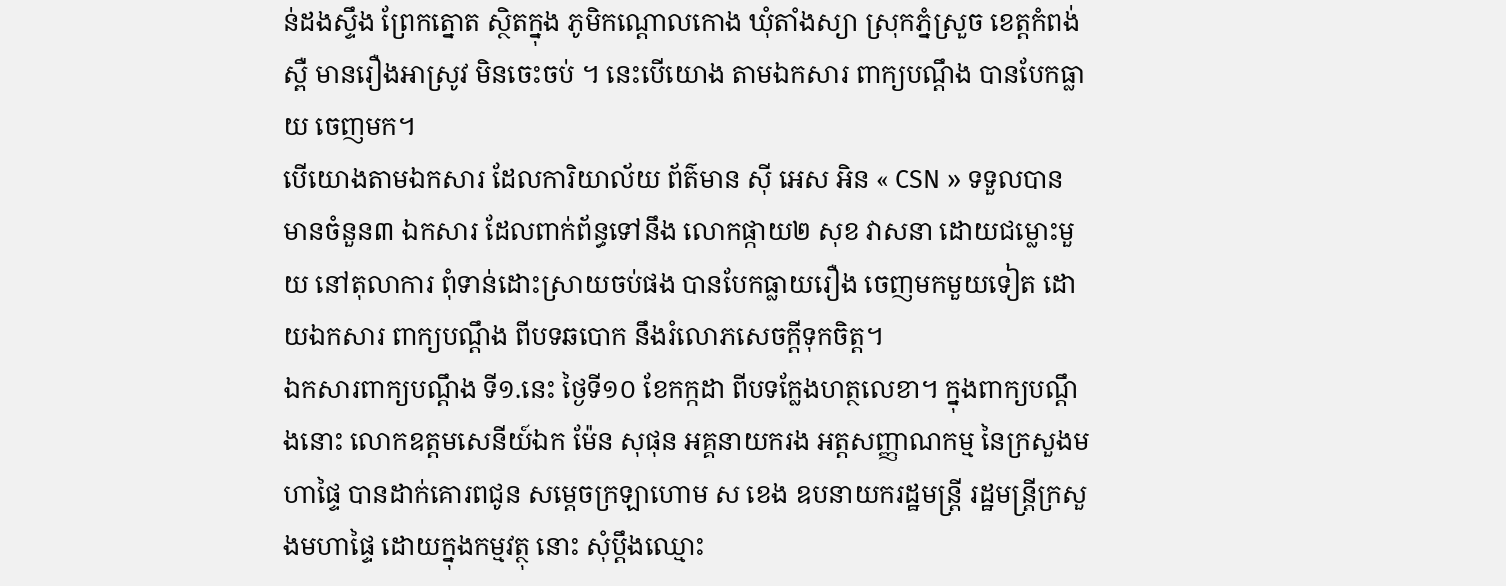ន់ដងស្ទឹង ព្រែកត្នោត ស្ថិតក្នុង ភូមិកណ្តោលកោង ឃុំតាំងស្យា ស្រុកភ្នំស្រួច ខេត្តកំពង់ស្ពឺ មានរឿងអាស្រូវ មិនចេះចប់ ។ នេះបើយោង តាមឯកសារ ពាក្យបណ្ដឹង បានបែកធ្លាយ ចេញមក។
បើយោងតាមឯកសារ ដែលការិយាល័យ ព័ត៌មាន ស៊ី អេស អិន « CSN » ទទួលបាន មានចំនួន៣ ឯកសារ ដែលពាក់ព័ន្ធទៅនឹង លោកផ្កាយ២ សុខ វាសនា ដោយជម្លោះមួយ នៅតុលាការ ពុំទាន់ដោះស្រាយចប់ផង បានបែកធ្លាយរឿង ចេញមកមួយទៀត ដោយឯកសារ ពាក្យបណ្ដឹង ពីបទឆបោក នឹងរំលោភសេចក្ដីទុកចិត្ត។
ឯកសារពាក្យបណ្ដឹង ទី១.នេះ ថ្ងៃទី១០ ខែកក្កដា ពីបទក្លែងហត្ថលេខា។ ក្នុងពាក្យបណ្ដឹងនោះ លោកឧត្តមសេនីយ៍ឯក ម៉ែន សុផុន អគ្គនាយករង អត្តសញ្ញាណកម្ម នៃក្រសួងមហាផ្ទៃ បានដាក់គោរពជូន សម្ដេចក្រឡាហោម ស ខេង ឧបនាយករដ្ឋមន្ត្រី រដ្ឋមន្ត្រីក្រសួងមហាផ្ទៃ ដោយក្នុងកម្មវត្ថុ នោះ សុំប្ដឹងឈ្មោះ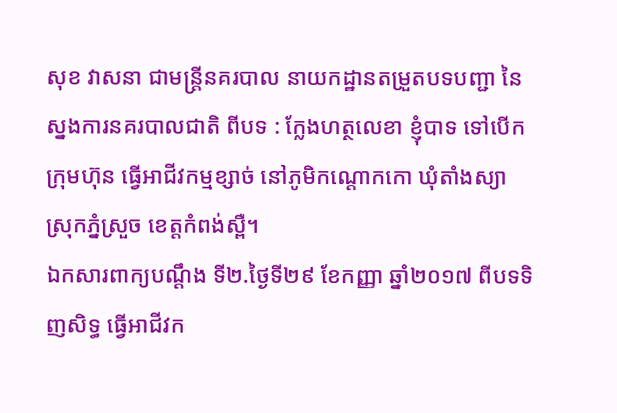សុខ វាសនា ជាមន្ត្រីនគរបាល នាយកដ្ឋានតម្រួតបទបញ្ជា នៃស្នងការនគរបាលជាតិ ពីបទ : ក្លែងហត្ថលេខា ខ្ញុំបាទ ទៅបើកក្រុមហ៊ុន ធ្វើអាជីវកម្មខ្សាច់ នៅភូមិកណ្ដោកកោ ឃុំតាំងស្យា ស្រុកភ្នំស្រួច ខេត្តកំពង់ស្ពឺ។
ឯកសារពាក្យបណ្ដឹង ទី២.ថ្ងៃទី២៩ ខែកញ្ញា ឆ្នាំ២០១៧ ពីបទទិញសិទ្ធ ធ្វើអាជីវក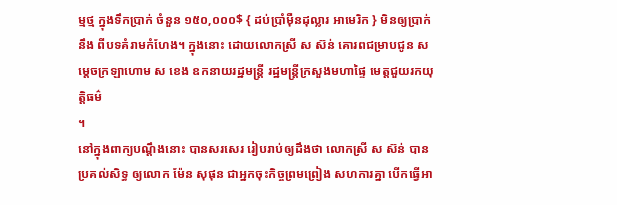ម្មថ្ម ក្នុងទឹកប្រាក់ ចំនួន ១៥០,០០០$ { ដប់ប្រាំម៉ឺនដុល្លារ អាមេរិក } មិនឲ្យប្រាក់ នឹង ពីបទគំរាមកំហែង។ ក្នុងនោះ ដោយលោកស្រី ស ស៊ន់ គោរពជម្រាបជូន សម្ដេចក្រឡាហោម ស ខេង ឧកនាយរដ្ឋមន្ត្រី រដ្ឋមន្ត្រីក្រសួងមហាផ្ទៃ មេត្តជួយរកយុត្តិធម៌
។
នៅក្នុងពាក្យបណ្ដឹងនោះ បានសរសេរ រៀបរាប់ឲ្យដឹងថា លោកស្រី ស ស៊ន់ បានប្រគល់សិទ្ធ ឲ្យលោក ម៉ែន សុផុន ជាអ្នកចុះកិច្ចព្រមព្រៀង សហការគ្នា បើកធ្វើអា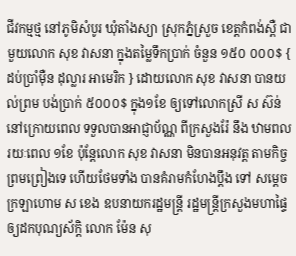ជីវកម្មថ្ម នៅភូមិសំបូរ ឃុំតាំងស្យា ស្រុកភ្នំស្រួច ខេត្តកំពង់ស្ពឺ ជាមួយលោក សុខ វាសនា ក្នុងតម្លៃទឹកប្រាក់ ចំនួន ១៥០ ០០០$ { ដប់ប្រាំម៉ឺន ដុល្លារ អាមេរិក } ដោយលោក សុខ វាសនា បានយល់ព្រម បង់ប្រាក់ ៥០០០$ ក្នុង១ខែ ឲ្យទៅលោកស្រី ស ស៊ន់ នៅក្រោយពេល ទទួលបានអាជ្ញាប័ណ្ណ ពីក្រសួងរ៉ែ នឹង ឋាមពល រយៈពេល ១ខែ ប៉ុន្តែលោក សុខ វាសនា មិនបានអនុវត្ត តាមកិច្ចព្រមព្រៀងទេ ហើយថែមទាំង បានគំរាមកំហែងប្ដឹង ទៅ សម្ដេចក្រឡាហោម ស ខេង ឧបនាយករដ្ឋមន្ត្រី រដ្ឋមន្ត្រីក្រសួងមហាផ្ទៃ ឲ្យដកបុណ្យស័ក្តិ លោក ម៉ែន សុ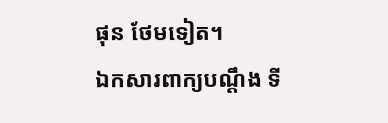ផុន ថែមទៀត។
ឯកសារពាក្យបណ្ដឹង ទី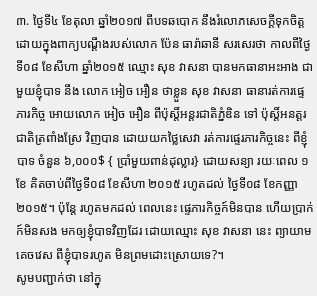៣. ថ្ងៃទី៤ ខែតុលា ឆ្នាំ២០១៧ ពីបទឆបោក នឹងរំលោភសេចក្ដីទុកចិត្ត ដោយក្នុងពាក្យបណ្ដឹងរបស់លោក ប៉ែន ធារ៉ាឆានី សរសេរថា កាលពីថ្ងៃទី០៨ ខែសីហា ឆ្នាំ២០១៥ ឈ្មោះ សុខ វាសនា បានមកធានាអះអាង ជាមួយខ្ញុំបាទ នឹង លោក អៀច អឿន ថាខ្លួន សុខ វាសនា ធានារត់ការផ្ទេភារកិច្ច អោយលោក អៀច អឿន ពីប៉ុស្តិ៍អន្តរជាតិភ្នំឌិន ទៅ ប៉ុស្តិ៍អនត្តរជាតិត្រពាំងស្រែ វិញបាន ដោយយកថ្លៃសេវា រត់ការផ្ទេរភារកិច្ចនេះ ពីខ្ញុំបាទ ចំនួន ៦,០០០$ { ប្រាំមួយពាន់ដុល្លារ} ដោយសន្យា រយៈពេល ១ខែ គិតចាប់ពីថ្ងៃទី០៨ ខែសីហា ២០១៥ រហូតដល់ ថ្ងៃទី០៨ ខែកញ្ញា ២០១៥។ ប៉ុន្តែ រហូតមកដល់ ពេលនេះ ផ្ទេភារកិច្ចក៍មិនបាន ហើយប្រាក់ក៍មិនសង មកឲ្យខ្ញុំបាទវិញដែរ ដោយឈ្មោះ សុខ វាសនា នេះ ព្យាយាមគេចវេស ពីខ្ញុំបាទរហូត មិនព្រមដោះស្រេាយទេ?។
សូមបញ្ជាក់ថា នៅក្នុ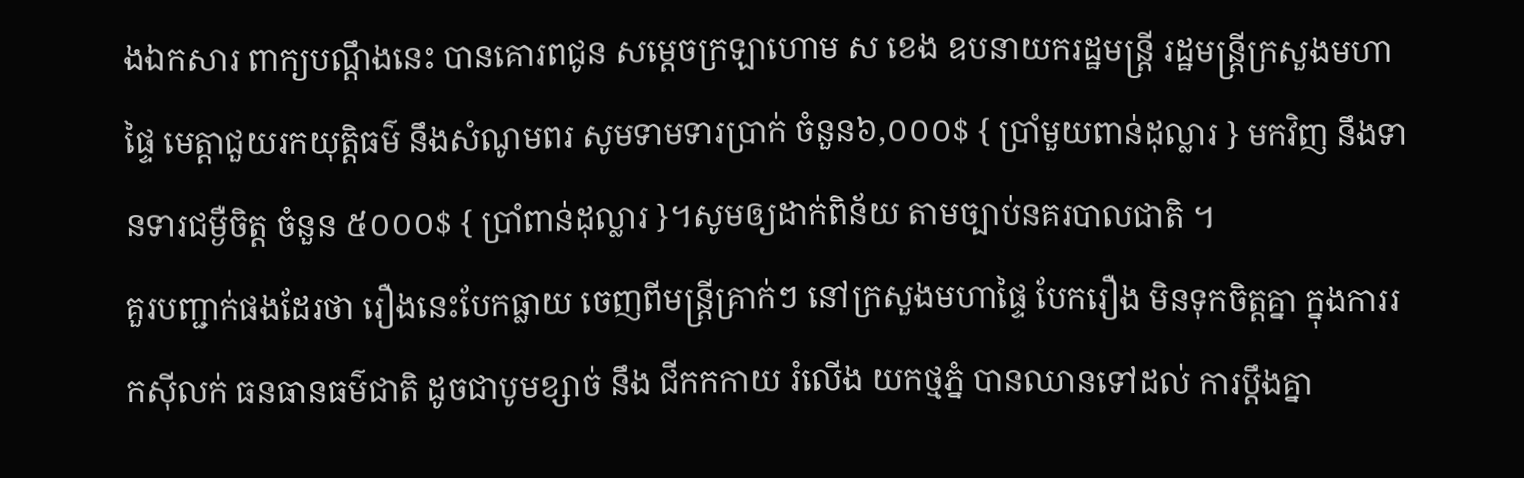ងឯកសារ ពាក្យបណ្ដឹងនេះ បានគោរពជូន សម្ដេចក្រឡាហោម ស ខេង ឧបនាយករដ្ឋមន្ត្រី រដ្ឋមន្ត្រីក្រសួងមហាផ្ទៃ មេត្តាជួយរកយុត្តិធម៌ នឹងសំណូមពរ សូមទាមទារប្រាក់ ចំនួន៦,០០០$ { ប្រាំមួយពាន់ដុល្លារ } មកវិញ នឹងទានទារជម្ងឺចិត្ត ចំនួន ៥០០០$ { ប្រាំពាន់ដុល្លារ }។សូមឲ្យដាក់ពិន័យ តាមច្បាប់នគរបាលជាតិ ។
គួរបញ្ជាក់ផងដែរថា រឿងនេះបែកធ្លាយ ចេញពីមន្ត្រីគ្រាក់ៗ នៅក្រសួងមហាផ្ទៃ បែករឿង មិនទុកចិត្តគ្នា ក្នុងការរកស៊ីលក់ ធនធានធម៌ជាតិ ដូចជាបូមខ្សាច់ នឹង ជីកកកាយ រំលើង យកថ្មភ្នំ បានឈានទៅដល់ ការប្តឹងគ្នា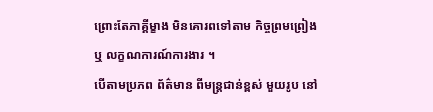ព្រោះតែភាគ្គីម្ខាង មិនគោរពទៅតាម កិច្ចព្រមព្រៀង ឬ លក្ខណការណ៍ការងារ ។
បើតាមប្រភព ព័ត៌មាន ពីមន្ត្រជាន់ខ្ពស់ មួយរូប នៅ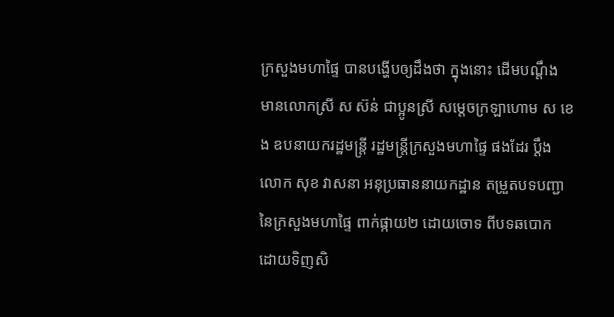ក្រសួងមហាផ្ទៃ បានបង្ហើបឲ្យដឹងថា ក្នុងនោះ ដើមបណ្តឹង មានលោកស្រី ស ស៊ន់ ជាប្អូនស្រី សម្តេចក្រឡាហោម ស ខេង ឧបនាយករដ្ឋមន្ត្រី រដ្ឋមន្ត្រីក្រសួងមហាផ្ទៃ ផងដែរ ប្ដឹងលោក សុខ វាសនា អនុប្រធាននាយកដ្ឋាន តម្រួតបទបញ្ជា នៃក្រសួងមហាផ្ទៃ ពាក់ផ្កាយ២ ដោយចោទ ពីបទឆបោក ដោយទិញសិ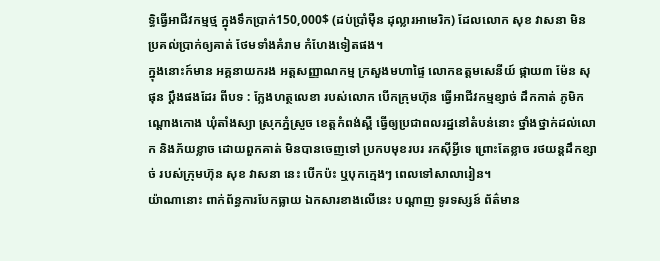ទ្ធិធ្វើអាជីវកម្មថ្ម ក្នុងទឹកប្រាក់150,000$ (ដប់ប្រាំម៉ឺន ដុល្លារអាមេរិក) ដែលលោក សុខ វាសនា មិនប្រគល់ប្រាក់ឲ្យគាត់ ថែមទាំងគំរាម កំហែងទៀតផង។
ក្នុងនោះក៍មាន អគ្គនាយករង អត្តសញ្ញាណកម្ម ក្រសួងមហាផ្ទៃ លោកឧត្តមសេនីយ៍ ផ្កាយ៣ ម៉ែន សុផុន ប្តឹងផងដែរ ពីបទ : ក្លែងហត្ថលេខា របស់លោក បើកក្រុមហ៊ុន ធ្វើអាជីវកម្មខ្សាច់ ដឹកកាត់ ភូមិកណ្តោងកោង ឃុំតាំងស្យា ស្រុកភ្នំស្រួច ខេត្តកំពង់ស្ពឺ ធ្វើឲ្យប្រជាពលរដ្ឋនៅតំបន់នោះ ថ្នាំងថ្នាក់ដល់លោក និងភ័យខ្លាច ដោយពួកគាត់ មិនបានចេញទៅ ប្រកបមុខរបរ រកស៊ីអ្វីទេ ព្រោះតែខ្លាច រថយន្តដឹកខ្សាច់ របស់ក្រុមហ៊ុន សុខ វាសនា នេះ បើកប៉ះ ឬបុកក្មេងៗ ពេលទៅសាលារៀន។
យ៉ាណានោះ ពាក់ព័ន្ធការបែកធ្លាយ ឯកសារខាងលើនេះ បណ្ដាញ ទូរទស្សន៍ ព័ត៌មាន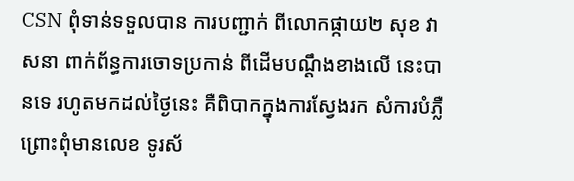CSN ពុំទាន់ទទួលបាន ការបញ្ជាក់ ពីលោកផ្កាយ២ សុខ វាសនា ពាក់ព័ន្ធការចោទប្រកាន់ ពីដើមបណ្ដឹងខាងលើ នេះបានទេ រហូតមកដល់ថ្ងៃនេះ គឺពិបាកក្នុងការស្វែងរក សំការបំភ្លឺ ព្រោះពុំមានលេខ ទូរស័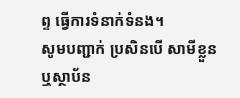ព្ទ ធ្វើការទំនាក់ទំនង។
សូមបញ្ជាក់ ប្រសិនបើ សាមីខ្លួន ឬស្ថាប័ន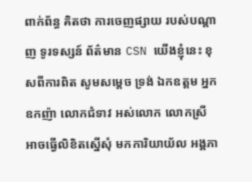ពាក់ព័ន្ធ គិតថា ការចេញផ្សាយ របស់បណ្ដាញ ទូរទស្សន៍ ព័ត៌មាន CSN យើងខ្ញុំនេះ ខុសពីការពិត សូមសម្ដេច ទ្រង់ ឯកឧត្តម អ្នកឧកញ៉ា លោកជំទាវ អស់លោក លោកស្រី អាចធ្វើលិខិតស្នើសុំ មកការិយាយ័ល អង្គភា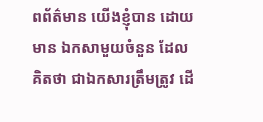ពព័ត៌មាន យើងខ្ញុំបាន ដោយមាន ឯកសាមួយចំនួន ដែលគិតថា ជាឯកសារត្រឹមត្រូវ ដើ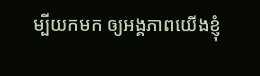ម្បីយកមក ឲ្យអង្គភាពយើងខ្ញុំ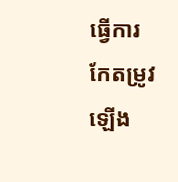ធ្វើការកែតម្រូវ ឡើង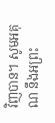វិញបាន។ សូមអគុណ នឹងអព្រះ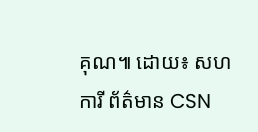គុណ៕ ដោយ៖ សហការី ព័ត៌មាន CSN